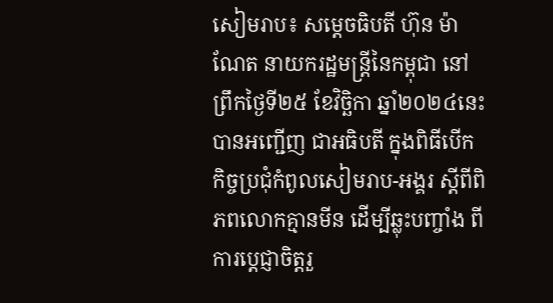សៀមរាប៖ សម្ដេចធិបតី ហ៊ុន ម៉ាណែត នាយករដ្ឋមន្ត្រីនៃកម្ពុជា នៅព្រឹកថ្ងៃទី២៥ ខែវិច្ឆិកា ឆ្នាំ២០២៤នេះ បានអញ្ជើញ ជាអធិបតី ក្នុងពិធីបើកកិច្ចប្រជុំកំពូលសៀមរាប-អង្គរ ស្តីពីពិភពលោកគ្មានមីន ដើម្បីឆ្លុះបញ្ចាំង ពីការប្តេជ្ញាចិត្តរួ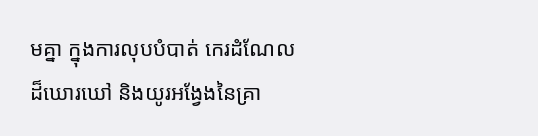មគ្នា ក្នុងការលុបបំបាត់ កេរដំណែលដ៏ឃោរឃៅ និងយូរអង្វែងនៃគ្រា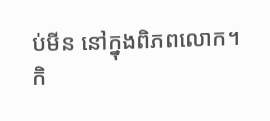ប់មីន នៅក្នុងពិភពលោក។
កិ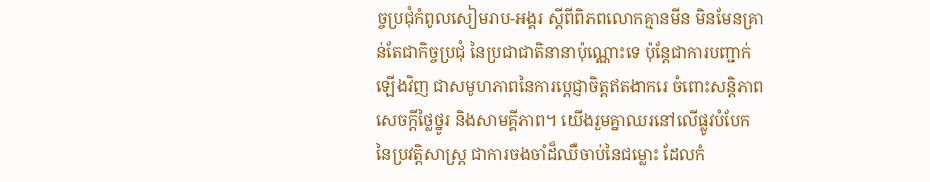ច្ចប្រជុំកំពូលសៀមរាប-អង្គរ ស្តីពីពិភពលោកគ្មានមីន មិនមែនគ្រាន់តែជាកិច្ចប្រជុំ នៃប្រជាជាតិនានាប៉ុណ្ណោះទេ ប៉ុន្តែជាការបញ្ជាក់ឡើងវិញ ជាសមូហភាពនៃការប្តេជ្ញាចិត្តឥតងាករេ ចំពោះសន្តិភាព សេចក្តីថ្លៃថ្នូរ និងសាមគ្គីភាព។ យើងរួមគ្នាឈរនៅលើផ្លូវបំបែក នៃប្រវត្តិសាស្ត្រ ជាការចងចាំដ៏ឈឺចាប់នៃជម្លោះ ដែលកំ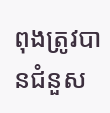ពុងត្រូវបានជំនួស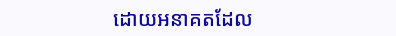ដោយអនាគតដែល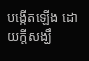បង្កើតឡើង ដោយក្តីសង្ឃឹ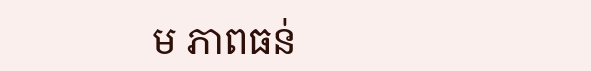ម ភាពធន់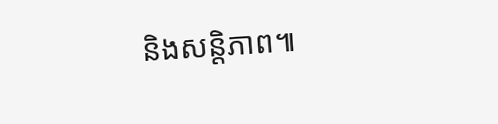និងសន្តិភាព៕